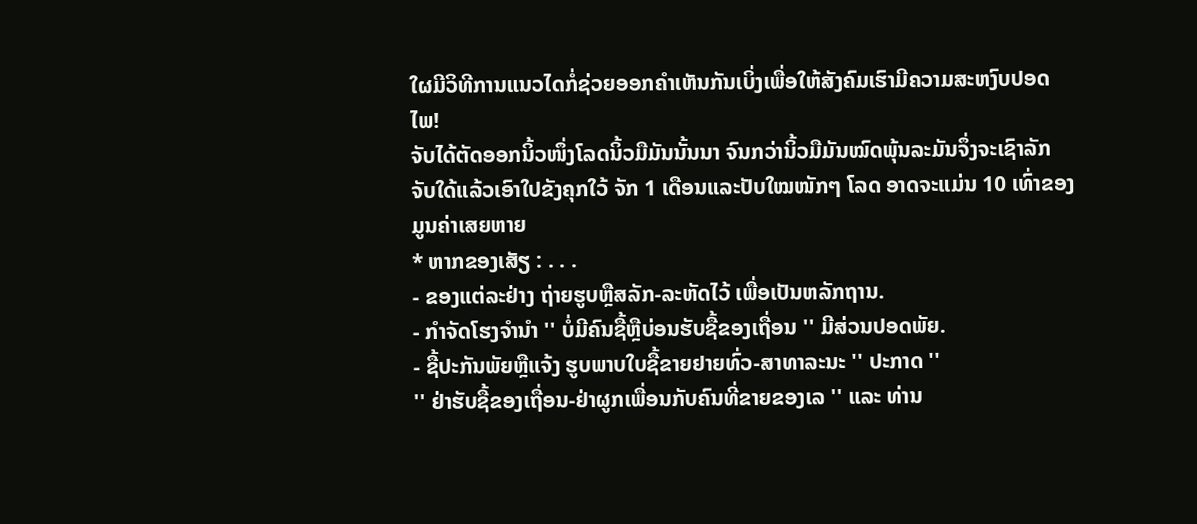ໃຜມີວິທີການແນວໄດກໍ່ຊ່ວຍອອກຄຳເຫັນກັນເບິ່ງເພື່ອໃຫ້ສັງຄົມເຮົາມີຄວາມສະຫງົບປອດໄພ!
ຈັບໄດ້ຕັດອອກນິ້ວໜຶ່ງໂລດນິ້ວມືມັນນັ້ນນາ ຈົນກວ່ານິ້ວມືມັນໝົດພຸ້ນລະມັນຈຶ່ງຈະເຊົາລັກ
ຈັບໃດ້ແລ້ວເອົາໃປຂັງຄຸກໃວ້ ຈັກ 1 ເດືອນແລະປັບໃໝໜັກໆ ໂລດ ອາດຈະແມ່ນ 10 ເທົ່າຂອງມູນຄ່າເສຍຫາຍ
* ຫາກຂອງເສັຽ : . . .
- ຂອງແຕ່ລະຢ່າງ ຖ່າຍຮູບຫຼືສລັກ-ລະຫັດໄວ້ ເພື່ອເປັນຫລັກຖານ.
- ກຳຈັດໂຮງຈຳນຳ '' ບໍ່ມີຄົນຊື້ຫຼືບ່ອນຮັບຊື້ຂອງເຖື່ອນ '' ມີສ່ວນປອດພັຍ.
- ຊື້ປະກັນພັຍຫຼືແຈ້ງ ຮູບພາບໃບຊື້ຂາຍຢາຍທົ່ວ-ສາທາລະນະ '' ປະກາດ ''
'' ຢ່າຮັບຊື້ຂອງເຖື່ອນ-ຢ່າຜູກເພື່ອນກັບຄົນທີ່ຂາຍຂອງເລ '' ແລະ ທ່ານ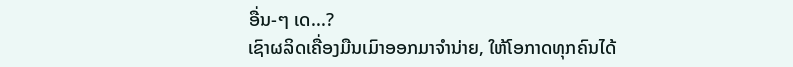ອື່ນ-ໆ ເດ...?
ເຊົາຜລິດເຄື່ອງມືນເມົາອອກມາຈໍານ່າຍ, ໃຫ້ໂອກາດທຸກຄົນໄດ້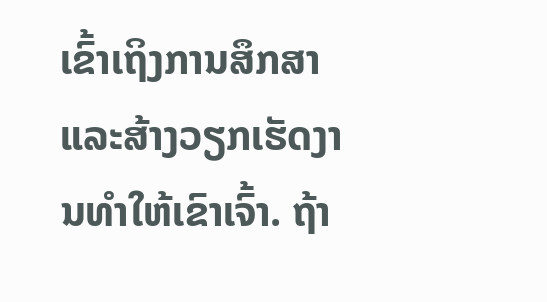ເຂົ້າເຖິງການສຶກສາ
ແລະສ້າງວຽກເຮັດງານທໍາໃຫ້ເຂົາເຈົ້າ. ຖ້າ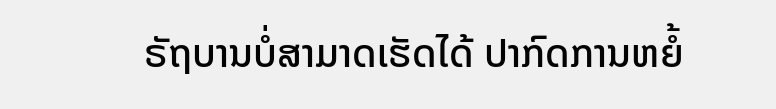ຣັຖບານບໍ່ສາມາດເຮັດໄດ້ ປາກົດການຫຍໍ້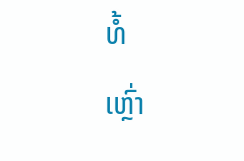ທໍ້
ເຫຼົ່າ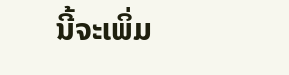ນີ້ຈະເພິ່ມ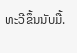ທະວີຂຶ້ນນັບມື້.